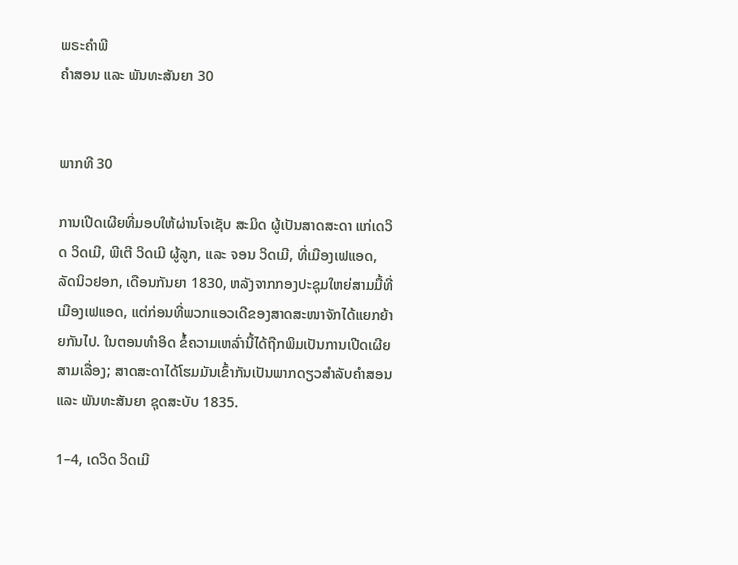ພຣະຄຳພີ
ຄຳສອນ ແລະ ພັນທະສັນຍາ 30


ພາກທີ 30

ການເປີດເຜີຍທີ່ມອບໃຫ້ຜ່ານໂຈເຊັບ ສະມິດ ຜູ້ເປັນສາດສະດາ ແກ່ເດວິດ ວິດເມີ, ພີເຕີ ວິດເມີ ຜູ້ລູກ, ແລະ ຈອນ ວິດເມີ, ທີ່ເມືອງເຟແອດ, ລັດນິວຢອກ, ເດືອນກັນຍາ 1830, ຫລັງຈາກກອງປະຊຸມໃຫຍ່ສາມມື້ທີ່ເມືອງເຟແອດ, ແຕ່ກ່ອນທີ່ພວກແອວເດີຂອງສາດສະໜາຈັກໄດ້ແຍກຍ້າຍກັນໄປ. ໃນຕອນທຳອິດ ຂໍ້ຄວາມເຫລົ່ານີ້ໄດ້ຖືກພິມເປັນການເປີດເຜີຍສາມເລື່ອງ; ສາດສະດາໄດ້ໂຮມມັນເຂົ້າກັນເປັນພາກດຽວສຳລັບຄຳສອນ ແລະ ພັນທະສັນຍາ ຊຸດສະບັບ 1835.

1–4, ເດວິດ ວິດເມີ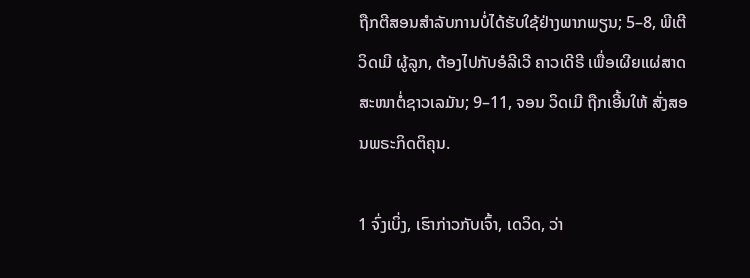ຖືກຕີສອນສຳລັບການບໍ່ໄດ້ຮັບໃຊ້ຢ່າງພາກພຽນ; 5–8, ພີເຕີ ວິດເມີ ຜູ້ລູກ, ຕ້ອງໄປກັບອໍລີເວີ ຄາວເດີຣີ ເພື່ອເຜີຍແຜ່ສາດສະໜາຕໍ່ຊາວເລມັນ; 9–11, ຈອນ ວິດເມີ ຖືກເອີ້ນໃຫ້ ສັ່ງສອນພຣະກິດຕິຄຸນ.

1 ຈົ່ງເບິ່ງ, ເຮົາກ່າວກັບເຈົ້າ, ເດວິດ, ວ່າ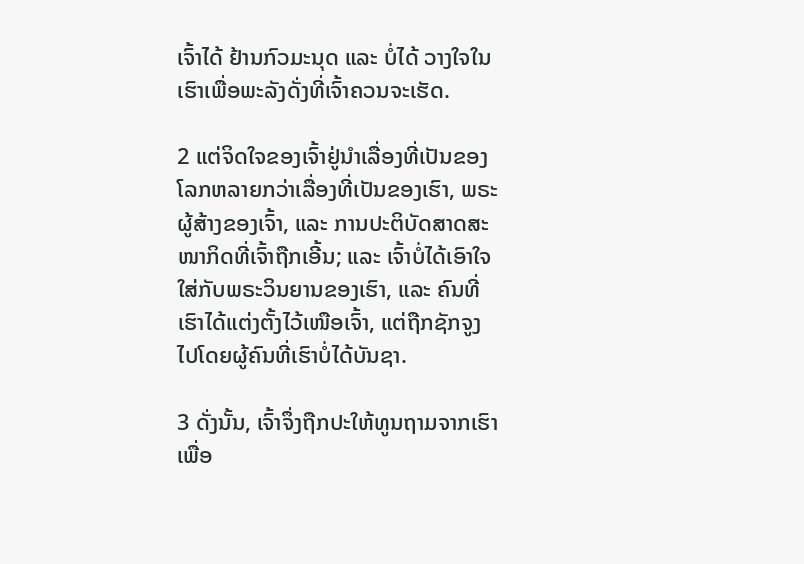ເຈົ້າໄດ້ ຢ້ານກົວມະນຸດ ແລະ ບໍ່ໄດ້ ວາງໃຈໃນເຮົາເພື່ອພະລັງດັ່ງທີ່ເຈົ້າຄວນຈະເຮັດ.

2 ແຕ່ຈິດໃຈຂອງເຈົ້າຢູ່ນຳເລື່ອງທີ່ເປັນຂອງ ໂລກຫລາຍກວ່າເລື່ອງທີ່ເປັນຂອງເຮົາ, ພຣະຜູ້ສ້າງຂອງເຈົ້າ, ແລະ ການປະຕິບັດສາດສະໜາກິດທີ່ເຈົ້າຖືກເອີ້ນ; ແລະ ເຈົ້າບໍ່ໄດ້ເອົາໃຈໃສ່ກັບພຣະວິນຍານຂອງເຮົາ, ແລະ ຄົນທີ່ເຮົາໄດ້ແຕ່ງຕັ້ງໄວ້ເໜືອເຈົ້າ, ແຕ່ຖືກຊັກຈູງໄປໂດຍຜູ້ຄົນທີ່ເຮົາບໍ່ໄດ້ບັນຊາ.

3 ດັ່ງນັ້ນ, ເຈົ້າຈຶ່ງຖືກປະໃຫ້ທູນຖາມຈາກເຮົາເພື່ອ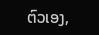ຕົວເອງ,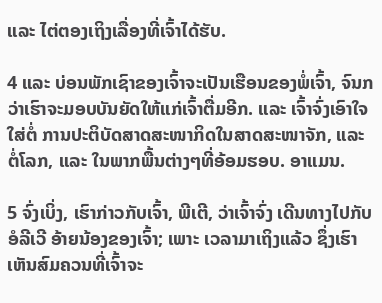ແລະ ໄຕ່ຕອງເຖິງເລື່ອງທີ່ເຈົ້າໄດ້ຮັບ.

4 ແລະ ບ່ອນພັກເຊົາຂອງເຈົ້າຈະເປັນເຮືອນຂອງພໍ່ເຈົ້າ, ຈົນກວ່າເຮົາຈະມອບບັນຍັດໃຫ້ແກ່ເຈົ້າຕື່ມອີກ. ແລະ ເຈົ້າຈົ່ງເອົາໃຈໃສ່ຕໍ່ ການປະຕິບັດສາດສະໜາກິດໃນສາດສະໜາຈັກ, ແລະ ຕໍ່ໂລກ, ແລະ ໃນພາກພື້ນຕ່າງໆທີ່ອ້ອມຮອບ. ອາແມນ.

5 ຈົ່ງເບິ່ງ, ເຮົາກ່າວກັບເຈົ້າ, ພີເຕີ, ວ່າເຈົ້າຈົ່ງ ເດີນທາງໄປກັບອໍລີເວີ ອ້າຍນ້ອງຂອງເຈົ້າ; ເພາະ ເວລາມາເຖິງແລ້ວ ຊຶ່ງເຮົາເຫັນສົມຄວນທີ່ເຈົ້າຈະ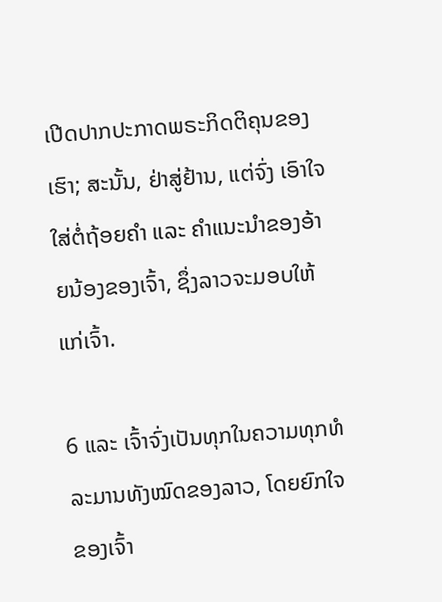ເປີດປາກປະກາດພຣະກິດຕິຄຸນຂອງເຮົາ; ສະນັ້ນ, ຢ່າສູ່ຢ້ານ, ແຕ່ຈົ່ງ ເອົາໃຈໃສ່ຕໍ່ຖ້ອຍຄຳ ແລະ ຄຳແນະນຳຂອງອ້າຍນ້ອງຂອງເຈົ້າ, ຊຶ່ງລາວຈະມອບໃຫ້ແກ່ເຈົ້າ.

6 ແລະ ເຈົ້າຈົ່ງເປັນທຸກໃນຄວາມທຸກທໍລະມານທັງໝົດຂອງລາວ, ໂດຍຍົກໃຈຂອງເຈົ້າ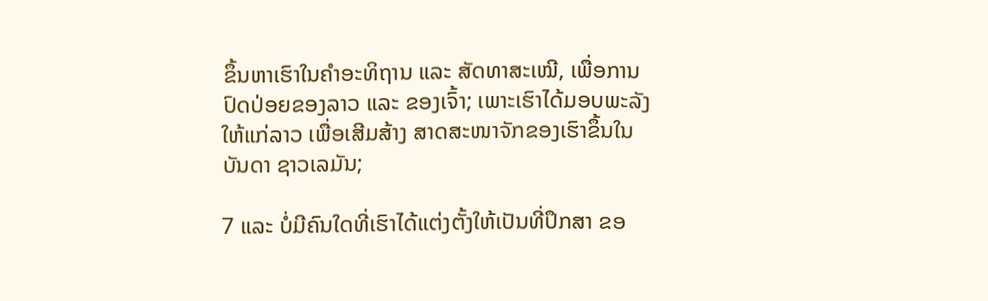ຂຶ້ນຫາເຮົາໃນຄຳອະທິຖານ ແລະ ສັດທາສະເໝີ, ເພື່ອການປົດປ່ອຍຂອງລາວ ແລະ ຂອງເຈົ້າ; ເພາະເຮົາໄດ້ມອບພະລັງໃຫ້ແກ່ລາວ ເພື່ອເສີມສ້າງ ສາດສະໜາຈັກຂອງເຮົາຂຶ້ນໃນບັນດາ ຊາວເລມັນ;

7 ແລະ ບໍ່ມີຄົນໃດທີ່ເຮົາໄດ້ແຕ່ງຕັ້ງໃຫ້ເປັນທີ່ປຶກສາ ຂອ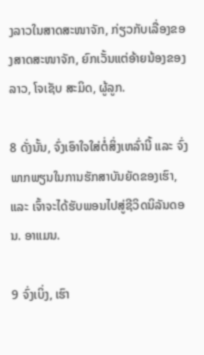ງລາວໃນສາດສະໜາຈັກ, ກ່ຽວກັບເລື່ອງຂອງສາດສະໜາຈັກ, ຍົກເວັ້ນແຕ່ອ້າຍນ້ອງຂອງລາວ, ໂຈເຊັບ ສະມິດ, ຜູ້ລູກ.

8 ດັ່ງນັ້ນ, ຈົ່ງເອົາໃຈໃສ່ຕໍ່ສິ່ງເຫລົ່ານີ້ ແລະ ຈົ່ງພາກພຽນໃນການຮັກສາບັນຍັດຂອງເຮົາ, ແລະ ເຈົ້າຈະໄດ້ຮັບພອນໄປສູ່ຊີວິດນິລັນດອນ. ອາແມນ.

9 ຈົ່ງເບິ່ງ, ເຮົາ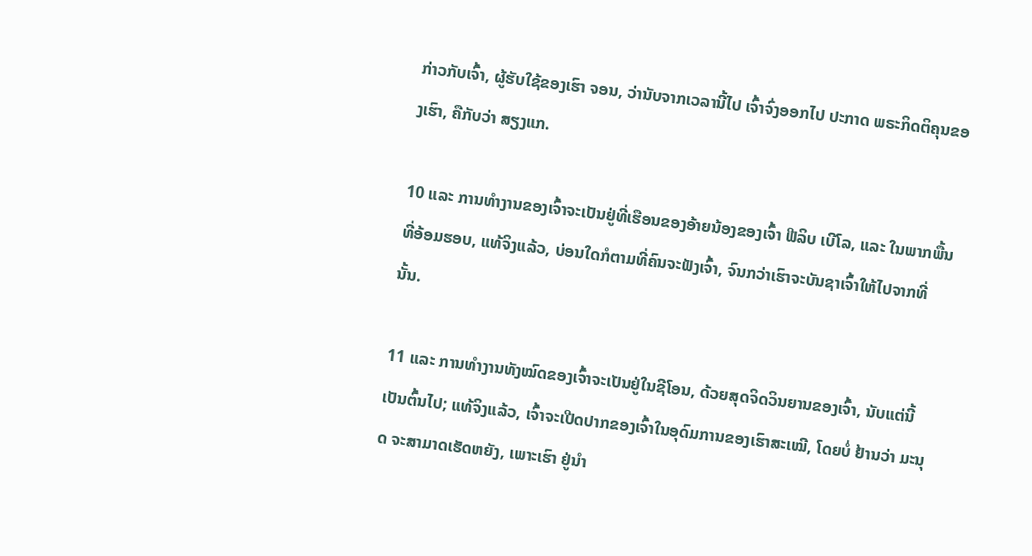ກ່າວກັບເຈົ້າ, ຜູ້ຮັບໃຊ້ຂອງເຮົາ ຈອນ, ວ່ານັບຈາກເວລານີ້ໄປ ເຈົ້າຈົ່ງອອກໄປ ປະກາດ ພຣະກິດຕິຄຸນຂອງເຮົາ, ຄືກັບວ່າ ສຽງແກ.

10 ແລະ ການທຳງານຂອງເຈົ້າຈະເປັນຢູ່ທີ່ເຮືອນຂອງອ້າຍນ້ອງຂອງເຈົ້າ ຟີລິບ ເບີໂລ, ແລະ ໃນພາກພື້ນທີ່ອ້ອມຮອບ, ແທ້ຈິງແລ້ວ, ບ່ອນໃດກໍຕາມທີ່ຄົນຈະຟັງເຈົ້າ, ຈົນກວ່າເຮົາຈະບັນຊາເຈົ້າໃຫ້ໄປຈາກທີ່ນັ້ນ.

11 ແລະ ການທຳງານທັງໝົດຂອງເຈົ້າຈະເປັນຢູ່ໃນຊີໂອນ, ດ້ວຍສຸດຈິດວິນຍານຂອງເຈົ້າ, ນັບແຕ່ນີ້ເປັນຕົ້ນໄປ; ແທ້ຈິງແລ້ວ, ເຈົ້າຈະເປີດປາກຂອງເຈົ້າໃນອຸດົມການຂອງເຮົາສະເໝີ, ໂດຍບໍ່ ຢ້ານວ່າ ມະນຸດ ຈະສາມາດເຮັດຫຍັງ, ເພາະເຮົາ ຢູ່ນຳ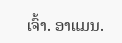ເຈົ້າ. ອາແມນ.